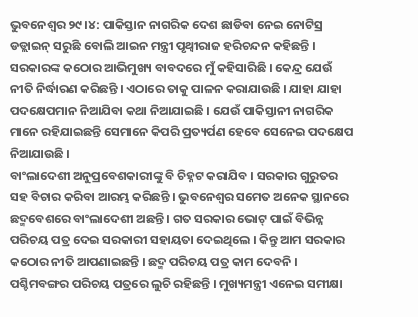ଭୁବନେଶ୍ବର ୨୯।୪: ପାକିସ୍ତାନ ନାଗରିକ ଦେଶ ଛାଡିବା ନେଇ ନୋଟିସ୍ର ଡଡ୍ଲାଇନ୍ ସରୁଛି ବୋଲି ଆଇନ ମନ୍ତ୍ରୀ ପୃଥ୍ବୀରାଜ ହରିଚନ୍ଦନ କହିଛନ୍ତି । ସରକାରଙ୍କ କଠୋର ଆଭିମୁଖ୍ୟ ବାବଦରେ ମୁଁ କହିସାରିଛି । କେନ୍ଦ୍ର ଯେଉଁ ନୀତି ନିର୍ଦ୍ଧାରଣ କରିଛନ୍ତି । ଏଠାରେ ତାକୁ ପାଳନ କରାଯାଉଛି । ଯାହା ଯାହା ପଦକ୍ଷେପମାନ ନିଆଯିବା କଥା ନିଆଯାଇଛି । ଯେଉଁ ପାକିସ୍ତାନୀ ନାଗରିକ ମାନେ ରହିଯାଇଛନ୍ତି ସେମାନେ କିପରି ପ୍ରତ୍ୟର୍ପଣ ହେବେ ସେନେଇ ପଦକ୍ଷେପ ନିଆଯାଉଛି ।
ବାଂଲାଦେଶୀ ଅନୁପ୍ରବେଶକାରୀଙ୍କୁ ବି ଚିହ୍ନଟ କରାଯିବ । ସରକାର ଗୁରୁତର ସହ ବିଚାର କରିବା ଆରମ୍ଭ କରିଛନ୍ତି । ଭୁବନେଶ୍ଵର ସମେତ ଅନେକ ସ୍ଥାନରେ ଛଦ୍ମବେଶରେ ବାଂଲାଦେଶୀ ଅଛନ୍ତି । ଗତ ସରକାର ଭୋଟ୍ ପାଇଁ ବିଭିନ୍ନ ପରିଚୟ ପତ୍ର ଦେଇ ସରକାରୀ ସହାୟତା ଦେଇଥିଲେ । କିନ୍ତୁ ଆମ ସରକାର କଠୋର ନୀତି ଆପଣାଇଛନ୍ତି । ଛଦ୍ମ ପରିଚୟ ପତ୍ର କାମ ଦେବନି । ପଶ୍ଚିମବଙ୍ଗର ପରିଚୟ ପତ୍ରରେ ଲୁଚି ରହିଛନ୍ତି । ମୁଖ୍ୟମନ୍ତ୍ରୀ ଏନେଇ ସମୀକ୍ଷା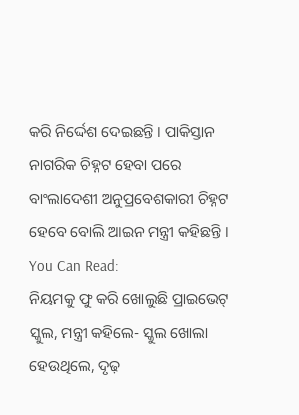କରି ନିର୍ଦ୍ଦେଶ ଦେଇଛନ୍ତି । ପାକିସ୍ତାନ ନାଗରିକ ଚିହ୍ନଟ ହେବା ପରେ ବାଂଲାଦେଶୀ ଅନୁପ୍ରବେଶକାରୀ ଚିହ୍ନଟ ହେବେ ବୋଲି ଆଇନ ମନ୍ତ୍ରୀ କହିଛନ୍ତି ।
You Can Read:
ନିୟମକୁ ଫୁ କରି ଖୋଲୁଛି ପ୍ରାଇଭେଟ୍ ସ୍କୁଲ, ମନ୍ତ୍ରୀ କହିଲେ- ସ୍କୁଲ ଖୋଲା ହେଉଥିଲେ, ଦୃଢ଼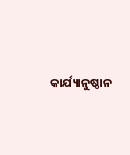କାର୍ଯ୍ୟାନୁଷ୍ଠାନ